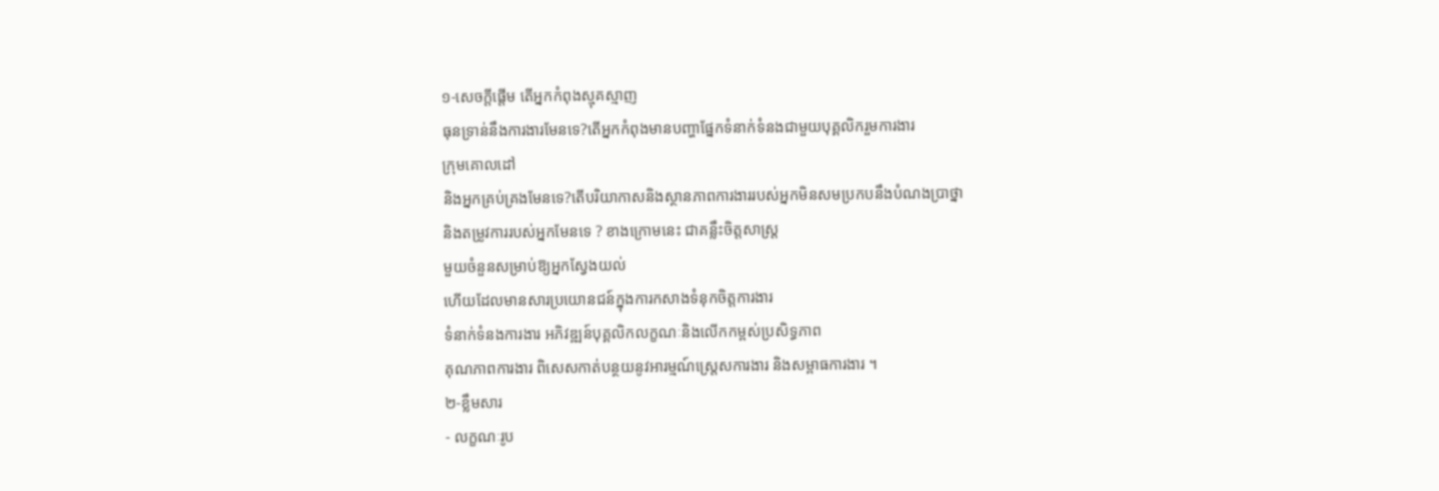១-សេចក្តីផ្តើម តើអ្នកកំពុងស្មុគស្មាញ
ធុនទ្រាន់នឹងការងារមែនទេ?តើអ្នកកំពុងមានបញ្ហាផ្នែកទំនាក់ទំនងជាមួយបុគ្គលិករួមការងារ
ក្រុមគោលដៅ
និងអ្នកគ្រប់គ្រងមែនទេ?តើបរិយាកាសនិងស្ថានភាពការងាររបស់អ្នកមិនសមប្រកបនឹងបំណងប្រាថ្នា
និងតម្រូវការរបស់អ្នកមែនទេ ? ខាងក្រោមនេះ ជាគន្លឹះចិត្តសាស្រ្ត
មួយចំនួនសម្រាប់ឱ្យអ្នកស្វែងយល់
ហើយដែលមានសារប្រយោនជន៍ក្នុងការកសាងទំនុកចិត្តការងារ
ទំនាក់ទំនងការងារ អភិវឌ្ឍន៍បុគ្គលិកលក្ខណៈនិងលើកកម្ពស់ប្រសិទ្ធភាព
គុណភាពការងារ ពិសេសកាត់បន្ថយនូវអារម្មណ៍ស្ត្រេសការងារ និងសម្ពាធការងារ ។
២-ខ្លឹមសារ
- លក្ខណៈរូប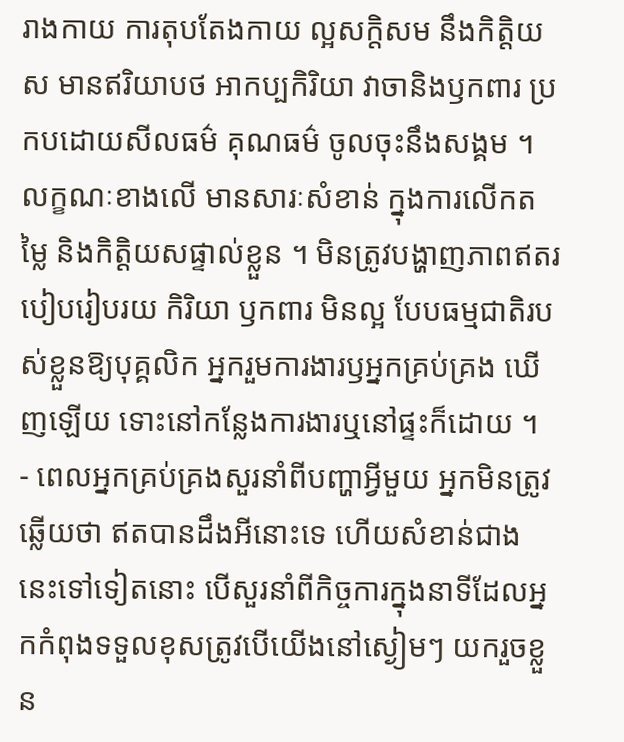រាងកាយ ការតុបតែងកាយ ល្អសក្តិសម នឹងកិត្តិយស មានឥរិយាបថ អាកប្បកិរិយា វាចានិងឫកពារ ប្រកបដោយសីលធម៌ គុណធម៌ ចូលចុះនឹងសង្គម ។លក្ខណៈខាងលើ មានសារៈសំខាន់ ក្នុងការលើកតម្លៃ និងកិត្តិយសផ្ទាល់ខ្លួន ។ មិនត្រូវបង្ហាញភាពឥតរបៀបរៀបរយ កិរិយា ឫកពារ មិនល្អ បែបធម្មជាតិរបស់ខ្លួនឱ្យបុគ្គលិក អ្នករួមការងារឫអ្នកគ្រប់គ្រង ឃើញឡើយ ទោះនៅកន្លែងការងារឬនៅផ្ទះក៏ដោយ ។
- ពេលអ្នកគ្រប់គ្រងសួរនាំពីបញ្ហាអ្វីមួយ អ្នកមិនត្រូវឆ្លើយថា ឥតបានដឹងអីនោះទេ ហើយសំខាន់ជាងនេះទៅទៀតនោះ បើសួរនាំពីកិច្ចការក្នុងនាទីដែលអ្នកកំពុងទទួលខុសត្រូវបើយើងនៅស្ងៀមៗ យករួចខ្លួន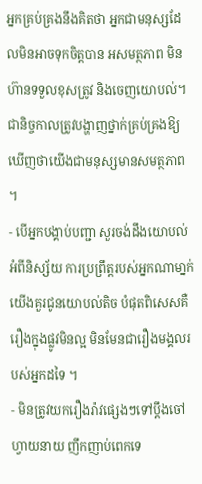អ្នកគ្រប់គ្រងនឹងគិតថា អ្នកជាមនុស្សដែលមិនអាចទុកចិត្តបាន អសមត្ថភាព មិនហ៊ានទទួលខុសត្រូវ និងចេញយោបល់។ ជានិច្ចកាលត្រូវបង្ហាញថ្នាក់គ្រប់គ្រងឱ្យឃើញថាយើងជាមនុស្សមានសមត្ថភាព ។
- បើអ្នកបង្គាប់បញ្ជា សួរចង់ដឹងយោបល់អំពីនិស្ស័យ ការប្រព្រឹត្តរបស់អ្នកណាមា្នក់ យើងគួរជូនយោបល់តិច បំផុតពិសេសគឺ រឿងក្នុងផ្លូវមិនល្អ មិនមែនជារឿងមង្គលរបស់អ្នកដទៃ ។
- មិនត្រូវយករឿងរ៉ាវផ្សេងៗទៅប្តឹងចៅហ្វាយនាយ ញឹកញាប់ពេកទេ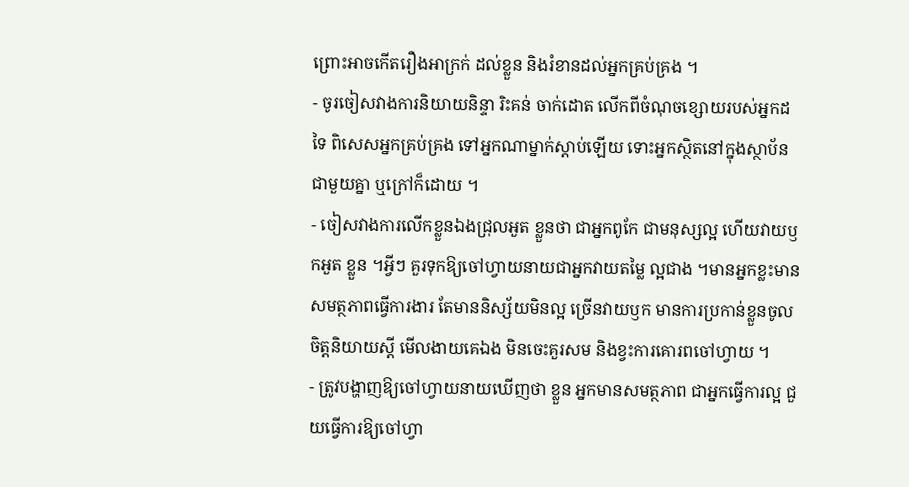ព្រោះអាចកើតរឿងអាក្រក់ ដល់ខ្លួន និងរំខានដល់អ្នកគ្រប់គ្រង ។
- ចូរចៀសវាងការនិយាយនិន្ទា រិះគន់ ចាក់ដោត លើកពីចំណុចខ្សោយរបស់អ្នកដទៃ ពិសេសអ្នកគ្រប់គ្រង ទៅអ្នកណាម្នាក់ស្តាប់ឡើយ ទោះអ្នកស្ថិតនៅក្នុងស្ថាប័ន ជាមួយគ្នា ឬក្រៅក៏ដោយ ។
- ចៀសវាងការលើកខ្លួនឯងជ្រុលអួត ខ្លួនថា ជាអ្នកពូកែ ជាមនុស្សល្អ ហើយវាយឫកអួត ខ្លួន ។អ្វីៗ គួរទុកឱ្យចៅហ្វាយនាយជាអ្នកវាយតម្លៃ ល្អជាង ។មានអ្នកខ្លះមានសមត្ថភាពធ្វើការងារ តែមាននិស្ស័យមិនល្អ ច្រើនវាយឫក មានការប្រកាន់ខ្លួនចូលចិត្តនិយាយស្តី មើលងាយគេឯង មិនចេះគួរសម និងខ្វះការគោរពចៅហ្វាយ ។
- ត្រូវបង្ហាញឱ្យចៅហ្វាយនាយឃើញថា ខ្លួន អ្នកមានសមត្ថភាព ជាអ្នកធ្វើការល្អ ជួយធ្វើការឱ្យចៅហ្វា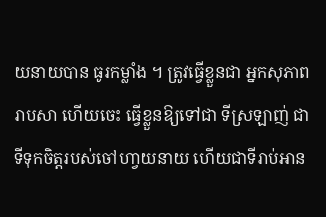យនាយបាន ធូរកម្លាំង ។ ត្រូវធ្វើខ្លួនជា អ្នកសុភាពរាបសា ហើយចេះ ធ្វើខ្លួនឱ្យទៅជា ទីស្រឡាញ់ ជាទីទុកចិត្តរបស់ចៅហា្វយនាយ ហើយជាទីរាប់អាន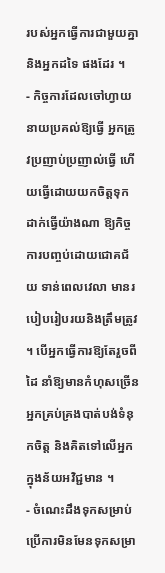របស់អ្នកធ្វើការជាមួយគ្នា និងអ្នកដទៃ ផងដែរ ។
- កិច្ចការដែលចៅហ្វាយនាយប្រគល់ឱ្យធ្វើ អ្នកត្រូវប្រញាប់ប្រញាល់ធ្វើ ហើយធ្វើដោយយកចិត្តទុកដាក់ធ្វើយ៉ាងណា ឱ្យកិច្ចការបញ្ចប់ដោយជោគជ័យ ទាន់ពេលវេលា មានរបៀបរៀបរយនិងត្រឹមត្រូវ ។ បើអ្នកធ្វើការឱ្យតែរួចពីដៃ នាំឱ្យមានកំហុសច្រើន អ្នកគ្រប់គ្រងបាត់បង់ទំនុកចិត្ត និងគិតទៅលើអ្នកក្នុងន័យអវិជ្ជមាន ។
- ចំណេះដឹងទុកសម្រាប់ប្រើការមិនមែនទុកសម្រា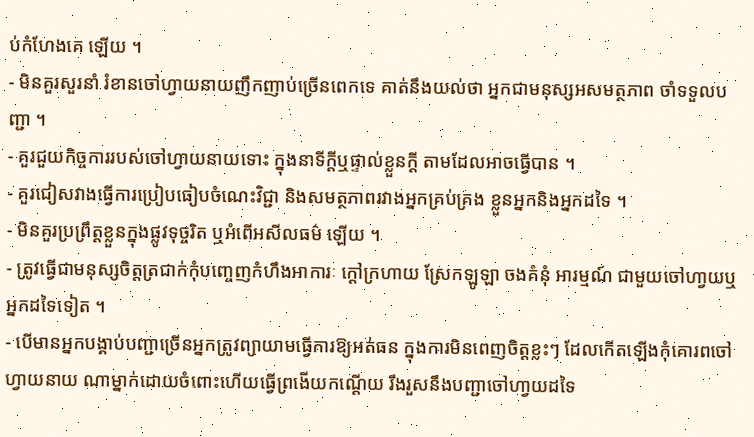ប់កំហែងគេ ឡើយ ។
- មិនគួរសួរនាំ រំខានចៅហ្វាយនាយញឹកញាប់ច្រើនពេកទេ គាត់នឹងយល់ថា អ្នកជាមនុស្សអសមត្ថភាព ចាំទទួលបញ្ជា ។
- គួរជួយកិច្ចការរបស់ចៅហ្វាយនាយទោះ ក្នុងនាទីក្តីឬផ្ទាល់ខ្លួនក្តី តាមដែលអាចធ្វើបាន ។
- គួរជៀសវាងធ្វើការប្រៀបធៀបចំណេះវិជ្ជា និងសមត្ថភាពរវាងអ្នកគ្រប់គ្រង ខ្លួនអ្នកនិងអ្នកដទៃ ។
- មិនគួរប្រព្រឹត្តខ្លួនក្នុងផ្លូវទុច្ចរិត ឬអំពើអសីលធម៌ ឡើយ ។
- ត្រូវធ្វើជាមនុស្សចិត្តត្រជាក់កុំបញ្ចេញកំហឹងអាការៈ ក្តៅក្រហាយ ស្រែកឡូឡា ចងគំនុំ អារម្មណ៍ ជាមួយចៅហា្វយឬអ្នកដទៃទៀត ។
- បើមានអ្នកបង្គាប់បញ្ជាច្រើនអ្នកត្រូវព្យាយាមធ្វើការឱ្យអត់ធន ក្នុងការមិនពេញចិត្តខ្លះៗ ដែលកើតឡើងកុំគោរពចៅហ្វាយនាយ ណាម្នាក់ដោយចំពោះហើយធ្វើព្រងើយកណ្តើយ រឹងរួសនឹងបញ្ជាចៅហា្វយដទៃ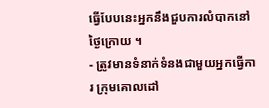ធ្វើបែបនេះអ្នកនឹងជួបការលំបាកនៅថ្ងៃក្រោយ ។
- ត្រូវមានទំនាក់ទំនងជាមួយអ្នកធ្វើការ ក្រុមគោលដៅ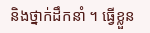និងថ្នាក់ដឹកនាំ ។ ធ្វើខ្លួន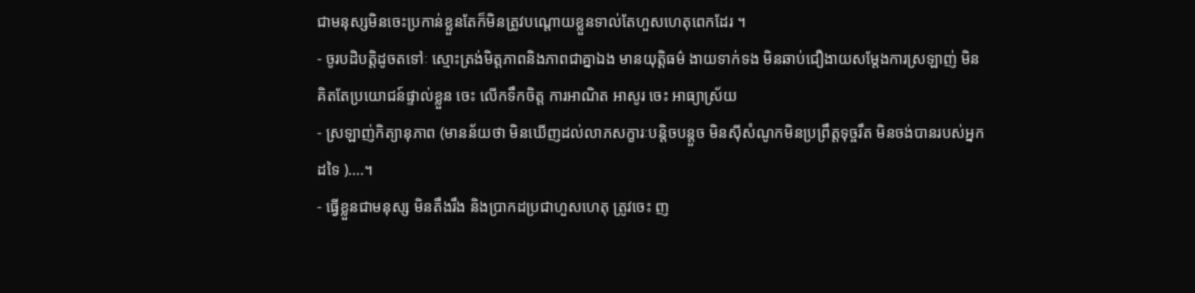ជាមនុស្សមិនចេះប្រកាន់ខ្លួនតែក៏មិនត្រូវបណ្តោយខ្លួនទាល់តែហួសហេតុពេកដែរ ។
- ចូរបដិបត្តិដូចតទៅៈ ស្មោះត្រង់មិត្តភាពនិងភាពជាគ្នាឯង មានយុត្តិធម៌ ងាយទាក់ទង មិនឆាប់ជឿងាយសម្តែងការស្រឡាញ់ មិនគិតតែប្រយោជន៍ផ្ទាល់ខ្លួន ចេះ លើកទឹកចិត្ត ការអាណិត អាសូរ ចេះ អាធ្យាស្រ័យ
- ស្រឡាញ់កិត្យានុភាព (មានន័យថា មិនឃើញដល់លាភសក្ខារៈបន្តិចបន្តួច មិនស៊ីសំណូកមិនប្រព្រឹត្តទុច្ចរឹត មិនចង់បានរបស់អ្នកដទៃ )….។
- ធ្វើខ្លួនជាមនុស្ស មិនតឹងរឹង និងប្រាកដប្រជាហួសហេតុ ត្រូវចេះ ញ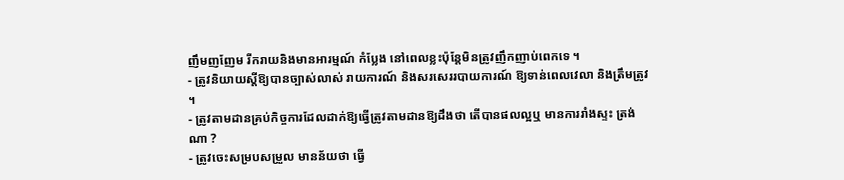ញឹមញញែម រីករាយនិងមានអារម្មណ៍ កំប្លែង នៅពេលខ្លះប៉ុន្តែមិនត្រូវញឹកញាប់ពេកទេ ។
- ត្រូវនិយាយស្តីឱ្យបានច្បាស់លាស់ រាយការណ៍ និងសរសេររបាយការណ៍ ឱ្យទាន់ពេលវេលា និងត្រឹមត្រូវ ។
- ត្រូវតាមដានគ្រប់កិច្ចការដែលដាក់ឱ្យធ្វើត្រូវតាមដានឱ្យដឹងថា តើបានផលល្អឬ មានការរាំងស្ទះ ត្រង់ណា ?
- ត្រូវចេះសម្របសម្រួល មានន័យថា ធ្វើ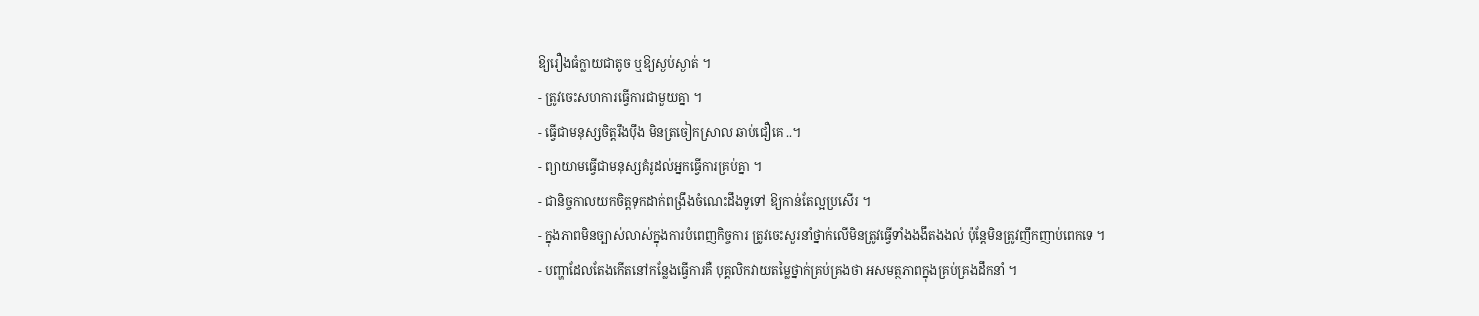ឱ្យរឿងធំក្លាយជាតូច ឬឱ្យស្ងប់ស្ងាត់ ។
- ត្រូវចេះសហការធ្វើការជាមួយគ្នា ។
- ធ្វើជាមនុស្សចិត្តរឹងប៉ឹង មិនត្រចៀកស្រាល ឆាប់ជឿគេ ..។
- ព្យាយាមធ្វើជាមនុស្សគំរូដល់អ្នកធ្វើការគ្រប់គ្នា ។
- ជានិច្ចកាលយកចិត្តទុកដាក់ពង្រឹងចំណេះដឹងទូទៅ ឱ្យកាន់តែល្អប្រសើរ ។
- ក្នុងភាពមិនច្បាស់លាស់ក្នុងការបំពេញកិច្ចការ ត្រូវចេះសួរនាំថ្នាក់លើមិនត្រូវធ្វើទាំងងងឹតងងល់ ប៉ុន្តែមិនត្រូវញឹកញាប់ពេកទេ ។
- បញ្ហាដែលតែងកើតនៅកន្លែងធ្វើការគឺ បុគ្គលិកវាយតម្លៃថ្នាក់គ្រប់គ្រងថា អសមត្ថភាពក្នុងគ្រប់គ្រងដឹកនាំ ។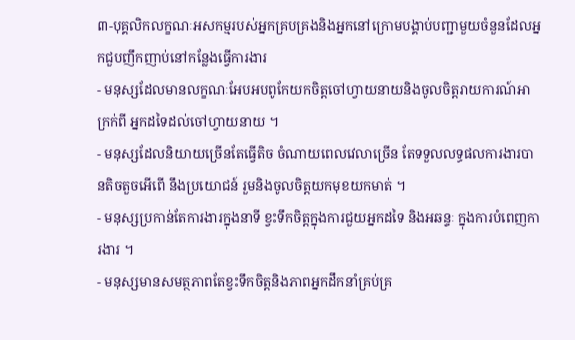៣-បុគ្គលិកលក្ខណៈអសកម្មរបស់អ្នកគ្របគ្រងនិងអ្នកនៅក្រោមបង្គាប់បញ្ជាមួយចំនួនដែលអ្នកជួបញឹកញាប់នៅកន្លែងធ្វើការងារ
- មនុស្សដែលមានលក្ខណៈអែបអបពូកែយកចិត្តចៅហ្វាយនាយនិងចូលចិត្តរាយការណ៍អាក្រក់ពី អ្នកដទៃដល់ចៅហ្វាយនាយ ។
- មនុស្សដែលនិយាយច្រើនតែធ្វើតិច ចំណាយពេលវេលាច្រើន តែទទួលលទ្ធផលការងារបានតិចតួចអើពើ នឹងប្រយោជន៍ រួមនិងចូលចិត្តយកមុខយកមាត់ ។
- មនុស្សប្រកាន់តែការងារក្នុងនាទី ខ្វះទឹកចិត្តក្នុងការជួយអ្នកដទៃ និងអឆន្ទៈ ក្នុងការបំពេញការងារ ។
- មនុស្សមានសមត្ថភាពតែខ្វះទឹកចិត្តនិងភាពអ្នកដឹកនាំគ្រប់គ្រ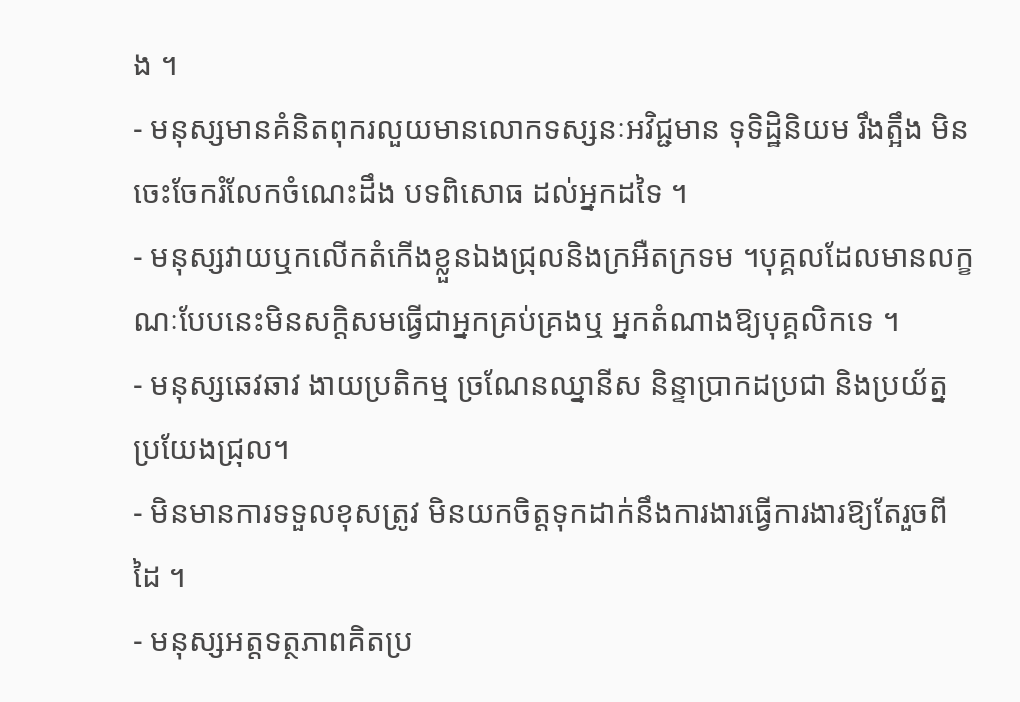ង ។
- មនុស្សមានគំនិតពុករលួយមានលោកទស្សនៈអវិជ្ជមាន ទុទិដ្ឋិនិយម រឹងត្អឹង មិនចេះចែករំលែកចំណេះដឹង បទពិសោធ ដល់អ្នកដទៃ ។
- មនុស្សវាយឬកលើកតំកើងខ្លួនឯងជ្រុលនិងក្រអឺតក្រទម ។បុគ្គលដែលមានលក្ខណៈបែបនេះមិនសក្តិសមធ្វើជាអ្នកគ្រប់គ្រងឬ អ្នកតំណាងឱ្យបុគ្គលិកទេ ។
- មនុស្សឆេវឆាវ ងាយប្រតិកម្ម ច្រណែនឈ្នានីស និន្ទាប្រាកដប្រជា និងប្រយ័ត្នប្រយែងជ្រុល។
- មិនមានការទទួលខុសត្រូវ មិនយកចិត្តទុកដាក់នឹងការងារធ្វើការងារឱ្យតែរួចពីដៃ ។
- មនុស្សអត្តទត្ថភាពគិតប្រ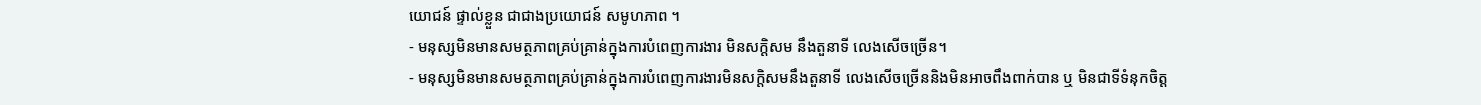យោជន៍ ផ្ទាល់ខ្លួន ជាជាងប្រយោជន៍ សមូហភាព ។
- មនុស្សមិនមានសមត្ថភាពគ្រប់គ្រាន់ក្នុងការបំពេញការងារ មិនសក្តិសម នឹងតួនាទី លេងសើចច្រើន។
- មនុស្សមិនមានសមត្ថភាពគ្រប់គ្រាន់ក្នុងការបំពេញការងារមិនសក្តិសមនឹងតួនាទី លេងសើចច្រើននិងមិនអាចពឹងពាក់បាន ឬ មិនជាទីទំនុកចិត្ត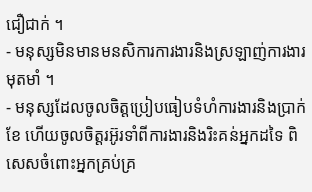ជឿជាក់ ។
- មនុស្សមិនមានមនសិការការងារនិងស្រឡាញ់ការងារមុតមាំ ។
- មនុស្សដែលចូលចិត្តប្រៀបធៀបទំហំការងារនិងប្រាក់ខែ ហើយចូលចិត្តរអ៊ូរទាំពីការងារនិងរិះគន់អ្នកដទៃ ពិសេសចំពោះអ្នកគ្រប់គ្រ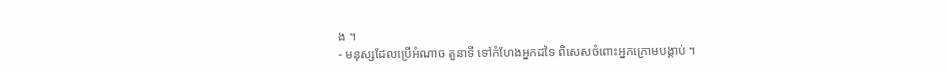ង ។
- មនុស្សដែលប្រើអំណាច តួនាទី ទៅកំហែងអ្នកដទៃ ពិសេសចំពោះអ្នកក្រោមបង្គាប់ ។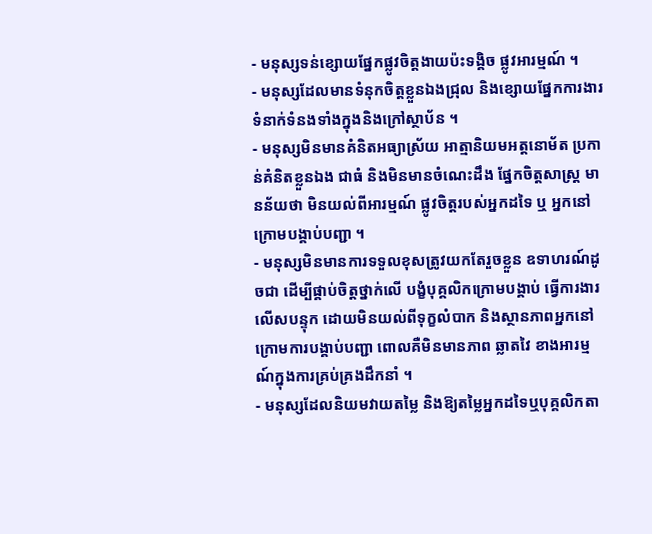- មនុស្សទន់ខ្សោយផ្នែកផ្លូវចិត្តងាយប៉ះទង្គិច ផ្លូវអារម្មណ៍ ។
- មនុស្សដែលមានទំនុកចិត្តខ្លួនឯងជ្រុល និងខ្សោយផ្នែកការងារទំនាក់ទំនងទាំងក្នុងនិងក្រៅស្ថាប័ន ។
- មនុស្សមិនមានគំនិតអធ្យាស្រ័យ អាត្មានិយមអត្តនោម័ត ប្រកាន់គំនិតខ្លួនឯង ជាធំ និងមិនមានចំណេះដឹង ផ្នែកចិត្តសាស្រ្ត មានន័យថា មិនយល់ពីអារម្មណ៍ ផ្លូវចិត្តរបស់អ្នកដទៃ ឬ អ្នកនៅក្រោមបង្គាប់បញ្ជា ។
- មនុស្សមិនមានការទទួលខុសត្រូវយកតែរួចខ្លួន ឧទាហរណ៍ដូចជា ដើម្បីផ្គាប់ចិត្តថ្នាក់លើ បង្ខំបុគ្គលិកក្រោមបង្គាប់ ធ្វើការងារលើសបន្ទុក ដោយមិនយល់ពីទុក្ខលំបាក និងស្ថានភាពអ្នកនៅក្រោមការបង្គាប់បញ្ជា ពោលគឺមិនមានភាព ឆ្លាតវៃ ខាងអារម្មណ៍ក្នុងការគ្រប់គ្រងដឹកនាំ ។
- មនុស្សដែលនិយមវាយតម្លៃ និងឱ្យតម្លៃអ្នកដទៃឬបុគ្គលិកតា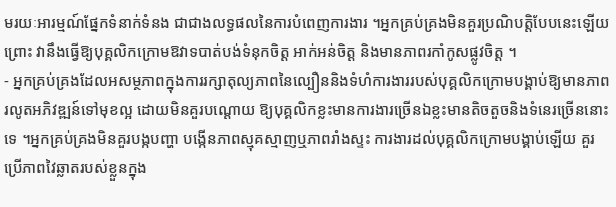មរយៈអារម្មណ៍ផ្នែកទំនាក់ទំនង ជាជាងលទ្ធផលនៃការបំពេញការងារ ។អ្នកគ្រប់គ្រងមិនគួរប្រណិបត្តិបែបនេះឡើយព្រោះ វានឹងធ្វើឱ្យបុគ្គលិកក្រោមឱវាទបាត់បង់ទំនុកចិត្ត អាក់អន់ចិត្ត និងមានភាពរកាំកូសផ្លូវចិត្ត ។
- អ្នកគ្រប់គ្រងដែលអសម្ថភាពក្នុងការរក្សាតុល្យភាពនៃល្បឿននិងទំហំការងាររបស់បុគ្គលិកក្រោមបង្គាប់ឱ្យមានភាពរលូតអភិវឌ្ឍន៍ទៅមុខល្អ ដោយមិនគួរបណ្តោយ ឱ្យបុគ្គលិកខ្លះមានការងារច្រើនឯខ្លះមានតិចតួចនិងទំនេរច្រើននោះទេ ។អ្នកគ្រប់គ្រងមិនគួរបង្កបញ្ហា បង្កើនភាពស្មុគស្មាញឬភាពរាំងស្ទះ ការងារដល់បុគ្គលិកក្រោមបង្គាប់ឡើយ គួរប្រើភាពវៃឆ្លាតរបស់ខ្លួនក្នុង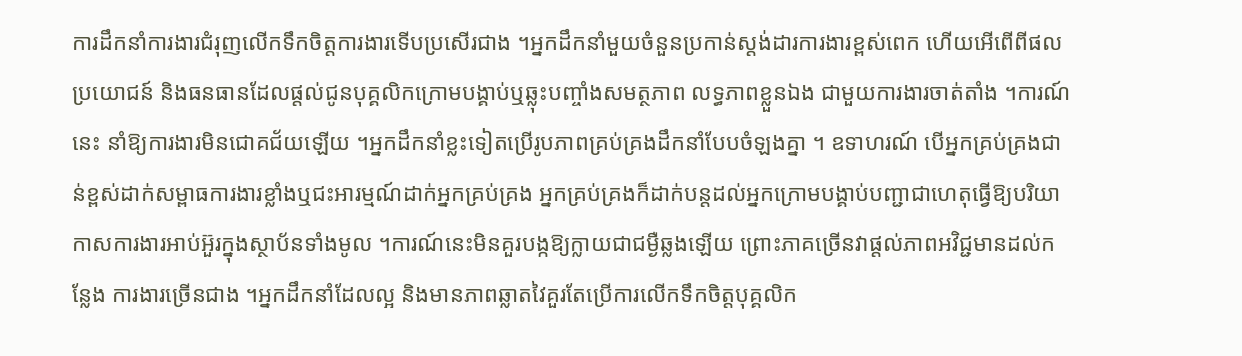ការដឹកនាំការងារជំរុញលើកទឹកចិត្តការងារទើបប្រសើរជាង ។អ្នកដឹកនាំមួយចំនួនប្រកាន់ស្តង់ដារការងារខ្ពស់ពេក ហើយអើពើពីផលប្រយោជន៍ និងធនធានដែលផ្តល់ជូនបុគ្គលិកក្រោមបង្គាប់ឬឆ្លុះបញ្ចាំងសមត្ថភាព លទ្ធភាពខ្លួនឯង ជាមួយការងារចាត់តាំង ។ការណ៍នេះ នាំឱ្យការងារមិនជោគជ័យឡើយ ។អ្នកដឹកនាំខ្លះទៀតប្រើរូបភាពគ្រប់គ្រងដឹកនាំបែបចំឡងគ្នា ។ ឧទាហរណ៍ បើអ្នកគ្រប់គ្រងជាន់ខ្ពស់ដាក់សម្ពាធការងារខ្លាំងឬជះអារម្មណ៍ដាក់អ្នកគ្រប់គ្រង អ្នកគ្រប់គ្រងក៏ដាក់បន្តដល់អ្នកក្រោមបង្គាប់បញ្ជាជាហេតុធ្វើឱ្យបរិយាកាសការងារអាប់អ៊ួរក្នុងស្ថាប័នទាំងមូល ។ការណ៍នេះមិនគួរបង្កឱ្យក្លាយជាជម្ងឺឆ្លងឡើយ ព្រោះភាគច្រើនវាផ្តល់ភាពអវិជ្ជមានដល់កន្លែង ការងារច្រើនជាង ។អ្នកដឹកនាំដែលល្អ និងមានភាពឆ្លាតវៃគួរតែប្រើការលើកទឹកចិត្តបុគ្គលិក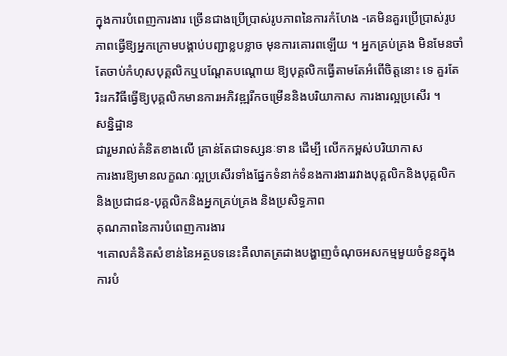ក្នុងការបំពេញការងារ ច្រើនជាងប្រើបា្រស់រូបភាពនៃការកំហែង -គេមិនគួរប្រើប្រាស់រូបភាពធ្វើឱ្យអ្នកក្រោមបង្គាប់បញ្ជាខ្លបខ្លាច មុនការគោរពឡើយ ។ អ្នកគ្រប់គ្រង មិនមែនចាំតែចាប់កំហុសបុគ្គលិកឬបណ្តែតបណ្តោយ ឱ្យបុគ្គលិកធ្វើតាមតែអំពើចិត្តនោះ ទេ គួរតែរិះរកវិធីធ្វើឱ្យបុគ្គលិកមានការអភិវឌ្ឍរីកចម្រើននិងបរិយាកាស ការងារល្អប្រសើរ ។
សន្និដ្ឋាន
ជារួមរាល់គំនិតខាងលើ គ្រាន់តែជាទស្សនៈទាន ដើម្បី លើកកម្ពស់បរិយាកាស
ការងារឱ្យមានលក្ខណៈល្អប្រសើរទាំងផ្នែកទំនាក់ទំនងការងាររវាងបុគ្គលិកនិងបុគ្គលិក
និងប្រជាជន-បុគ្គលិកនិងអ្នកគ្រប់គ្រង និងប្រសិទ្ធភាព
គុណភាពនៃការបំពេញការងារ
។គោលគំនិតសំខាន់នៃអត្ថបទនេះគឺលាតត្រដាងបង្ហាញចំណុចអសកម្មមួយចំនួនក្នុងការបំ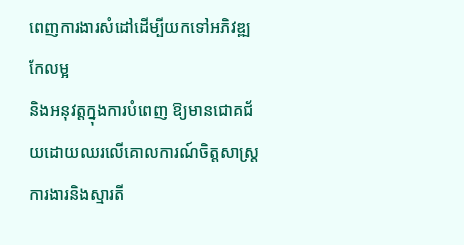ពេញការងារសំដៅដើម្បីយកទៅអភិវឌ្ឍកែលម្អ
និងអនុវត្តក្នុងការបំពេញ ឱ្យមានជោគជ័យដោយឈរលើគោលការណ៍ចិត្តសាស្រ្តការងារនិងស្មារតី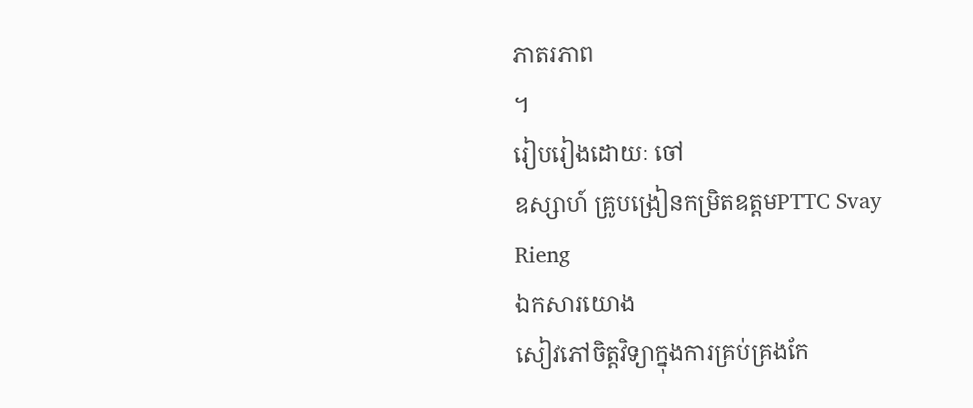ភាតរភាព
។
រៀបរៀងដោយៈ ចៅ
ឧស្សាហ៍ គ្រូបង្រៀនកម្រិតឧត្តមPTTC Svay
Rieng
ឯកសារយោង
សៀវភៅចិត្តវិទ្យាក្នុងការគ្រប់គ្រងកែ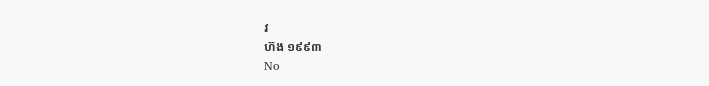វ
ហ៊ង ១៩៩៣
No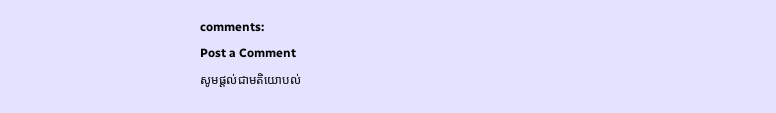comments:
Post a Comment
សូមផ្តល់ជាមតិយោបល់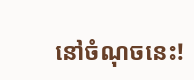នៅចំណុចនេះ!